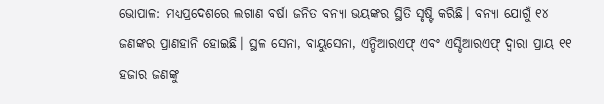ଭୋପାଳ: ମଧ୍ୟପ୍ରଦେଶରେ ଲଗାଣ ବର୍ଷା ଜନିତ ବନ୍ୟା ଭୟଙ୍କର ସ୍ଥିତି ସୃଷ୍ଟି କରିଛି। ବନ୍ୟା ଯୋଗୁଁ ୧୪ ଜଣଙ୍କର ପ୍ରାଣହାନି ହୋଇଛି। ସ୍ଥଳ ସେନା, ବାୟୁସେନା, ଏନ୍ଡିଆରଏଫ୍ ଏବଂ ଏସ୍ଡିଆରଏଫ୍ ଦ୍ବାରା ପ୍ରାୟ ୧୧ ହଜାର ଜଣଙ୍କୁ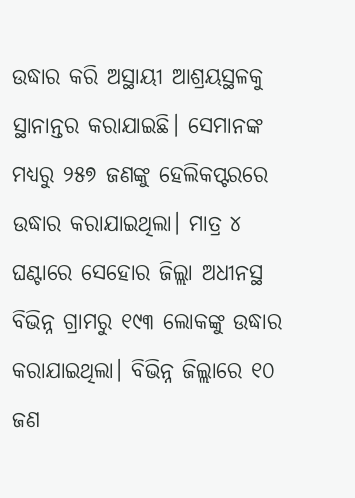ଉଦ୍ଧାର କରି ଅସ୍ଥାୟୀ ଆଶ୍ରୟସ୍ଥଳକୁ ସ୍ଥାନାନ୍ତର କରାଯାଇଛି। ସେମାନଙ୍କ ମଧ୍ୟରୁ ୨୫୭ ଜଣଙ୍କୁ ହେଲିକପ୍ଟରରେ ଉଦ୍ଧାର କରାଯାଇଥିଲା। ମାତ୍ର ୪ ଘଣ୍ଟାରେ ସେହୋର ଜିଲ୍ଲା ଅଧୀନସ୍ଥ ବିଭିନ୍ନ ଗ୍ରାମରୁ ୧୯୩ ଲୋକଙ୍କୁ ଉଦ୍ଧାର କରାଯାଇଥିଲା। ବିଭିନ୍ନ ଜିଲ୍ଲାରେ ୧୦ ଜଣ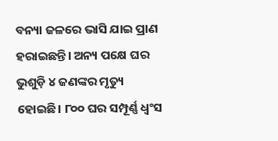ବନ୍ୟା ଜଳରେ ଭାସି ଯାଇ ପ୍ରାଣ ହରାଇଛନ୍ତି। ଅନ୍ୟ ପକ୍ଷେ ଘର ଭୁଶୁଡ଼ି ୪ ଜଣଙ୍କର ମୃତ୍ୟୁ ହୋଇଛି। ୮୦୦ ଘର ସମ୍ପୂର୍ଣ୍ଣ ଧ୍ବଂସ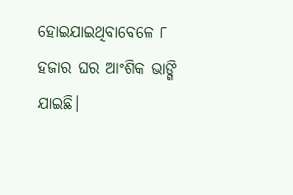ହୋଇଯାଇଥିବାବେଳେ ୮ ହଜାର ଘର ଆଂଶିକ ଭାଙ୍ଗି ଯାଇଛି।